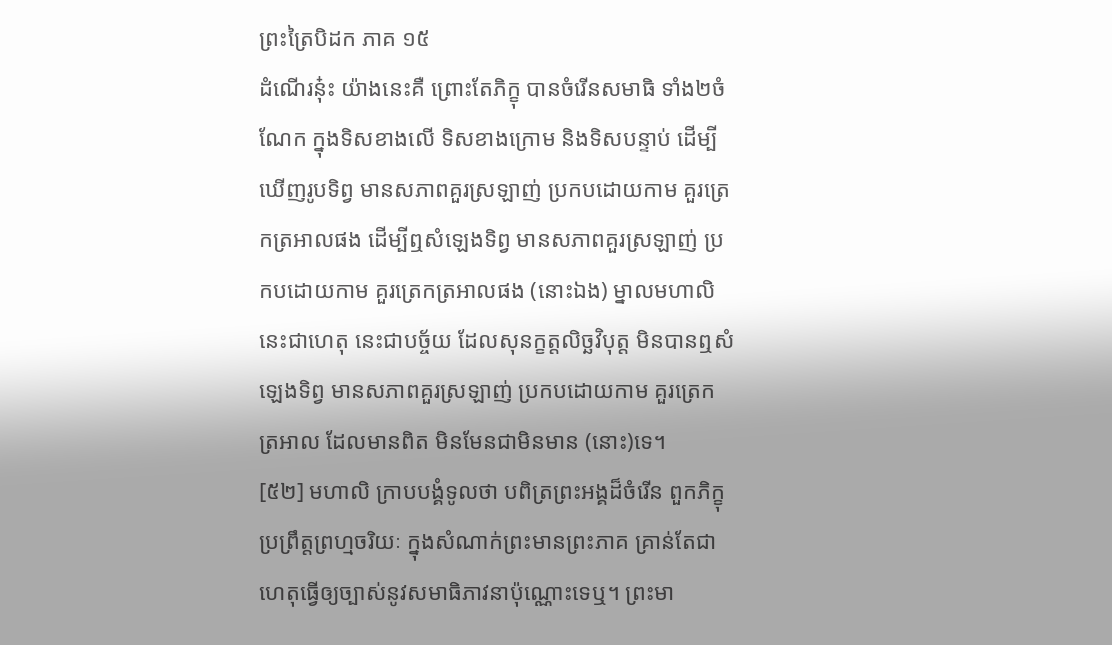ព្រះត្រៃបិដក ភាគ ១៥
ដំណើរនុ៎ះ យ៉ាងនេះគឺ ព្រោះតែភិក្ខុ បានចំរើនសមាធិ ទាំង២ចំណែក ក្នុងទិសខាងលើ ទិសខាងក្រោម និងទិសបន្ទាប់ ដើម្បីឃើញរូបទិព្វ មានសភាពគួរស្រឡាញ់ ប្រកបដោយកាម គួរត្រេកត្រអាលផង ដើម្បីឮសំឡេងទិព្វ មានសភាពគួរស្រឡាញ់ ប្រកបដោយកាម គួរត្រេកត្រអាលផង (នោះឯង) ម្នាលមហាលិ នេះជាហេតុ នេះជាបច្ច័យ ដែលសុនក្ខត្តលិច្ឆវិបុត្ត មិនបានឮសំឡេងទិព្វ មានសភាពគួរស្រឡាញ់ ប្រកបដោយកាម គួរត្រេកត្រអាល ដែលមានពិត មិនមែនជាមិនមាន (នោះ)ទេ។
[៥២] មហាលិ ក្រាបបង្គំទូលថា បពិត្រព្រះអង្គដ៏ចំរើន ពួកភិក្ខុប្រព្រឹត្តព្រហ្មចរិយៈ ក្នុងសំណាក់ព្រះមានព្រះភាគ គ្រាន់តែជាហេតុធ្វើឲ្យច្បាស់នូវសមាធិភាវនាប៉ុណ្ណោះទេឬ។ ព្រះមា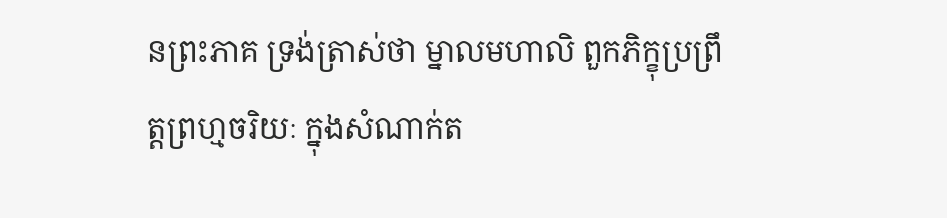នព្រះភាគ ទ្រង់ត្រាស់ថា ម្នាលមហាលិ ពួកភិក្ខុប្រព្រឹត្តព្រហ្មចរិយៈ ក្នុងសំណាក់ត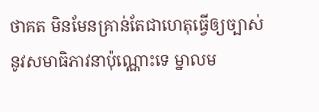ថាគត មិនមែនគ្រាន់តែជាហេតុធ្វើឲ្យច្បាស់ នូវសមាធិភាវនាប៉ុណ្ណោះទេ ម្នាលម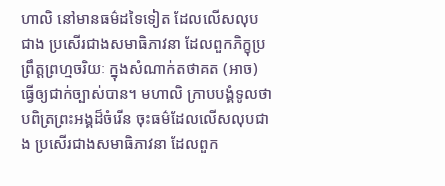ហាលិ នៅមានធម៌ដទៃទៀត ដែលលើសលុបជាង ប្រសើរជាងសមាធិភាវនា ដែលពួកភិក្ខុប្រព្រឹត្តព្រហ្មចរិយៈ ក្នុងសំណាក់តថាគត (អាច) ធ្វើឲ្យជាក់ច្បាស់បាន។ មហាលិ ក្រាបបង្គំទូលថា បពិត្រព្រះអង្គដ៏ចំរើន ចុះធម៌ដែលលើសលុបជាង ប្រសើរជាងសមាធិភាវនា ដែលពួក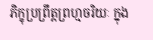ភិក្ខុប្រព្រឹត្តព្រហ្មចរិយៈ ក្នុង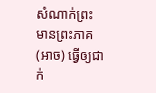សំណាក់ព្រះមានព្រះភាគ (អាច) ធ្វើឲ្យជាក់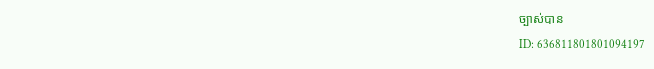ច្បាស់បាន
ID: 636811801801094197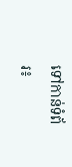ទៅកាន់ទំព័រ៖